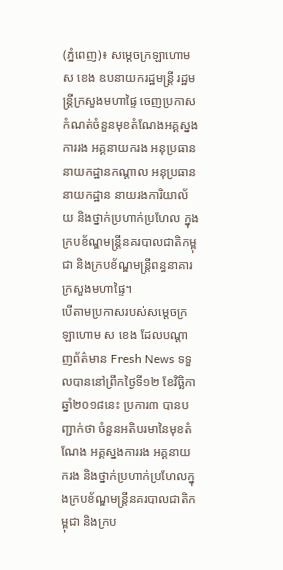(ភ្នំពេញ)៖ សម្ដេចក្រឡាហោម ស ខេង ឧបនាយករដ្ឋមន្ដ្រី រដ្ឋមន្ដ្រីក្រសួងមហាផ្ទៃ ចេញប្រកាសកំណត់ចំនួនមុខតំណែងអគ្គស្នងការរង អគ្គនាយករង អនុប្រធាននាយកដ្ឋានកណ្ដាល អនុប្រធាននាយកដ្ឋាន នាយរងការិយាល័យ និងថ្នាក់ប្រហាក់ប្រហែល ក្នុងក្របខ័ណ្ឌមន្ដ្រីនគរបាលជាតិកម្ពុជា និងក្របខ័ណ្ឌមន្ដ្រីពន្ធនាគារ ក្រសួងមហាផ្ទៃ។
បើតាមប្រកាសរបស់សម្ដេចក្រឡាហោម ស ខេង ដែលបណ្ដាញព័ត៌មាន Fresh News ទទួលបាននៅព្រឹកថ្ងៃទី១២ ខែវិច្ឆិកា ឆ្នាំ២០១៨នេះ ប្រការ៣ បានបញ្ជាក់ថា ចំនួនអតិបរមានៃមុខតំណែង អគ្គស្នងការរង អគ្គនាយករង និងថ្នាក់ប្រហាក់ប្រហែលក្នុងក្របខ័ណ្ឌមន្ដ្រីនគរបាលជាតិកម្ពុជា និងក្រប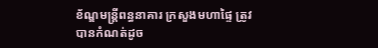ខ័ណ្ឌមន្ដ្រីពន្ធនាគារ ក្រសួងមហាផ្ទៃ ត្រូវបានកំណត់ដូច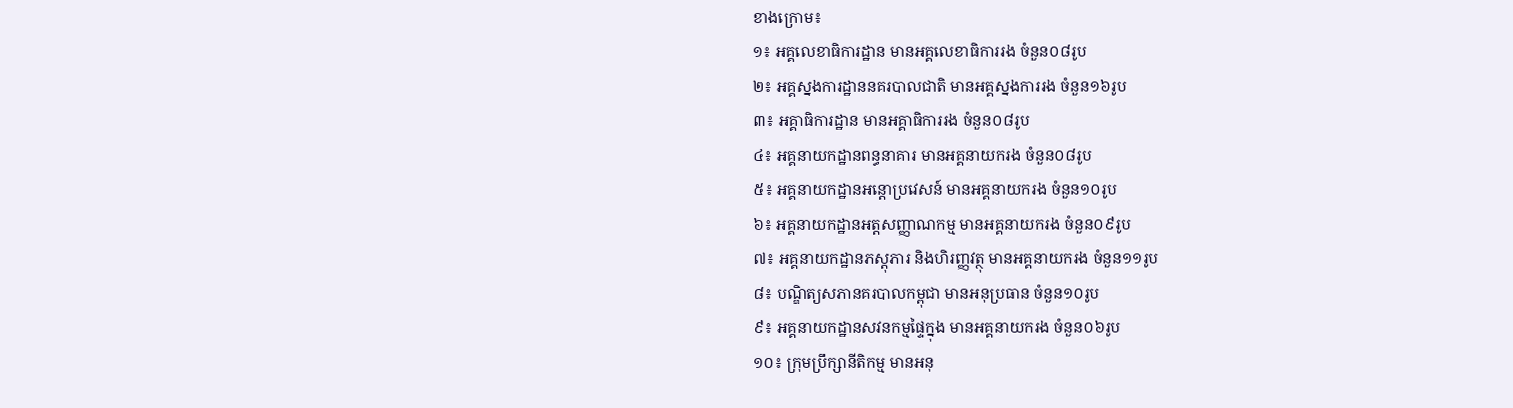ខាងក្រោម៖
១៖ អគ្គលេខាធិការដ្ឋាន មានអគ្គលេខាធិការរង ចំនួន០៨រូប
២៖ អគ្គស្នងការដ្ឋាននគរបាលជាតិ មានអគ្គស្នងការរង ចំនួន១៦រូប
៣៖ អគ្គាធិការដ្ឋាន មានអគ្គាធិការរង ចំនួន០៨រូប
៤៖ អគ្គនាយកដ្ឋានពន្ធនាគារ មានអគ្គនាយករង ចំនួន០៨រូប
៥៖ អគ្គនាយកដ្ឋានអន្ដោប្រវេសន៍ មានអគ្គនាយករង ចំនួន១០រូប
៦៖ អគ្គនាយកដ្ឋានអត្តសញ្ញាណកម្ម មានអគ្គនាយករង ចំនួន០៩រូប
៧៖ អគ្គនាយកដ្ឋានភស្ដុភារ និងហិរញ្ញវត្ថុ មានអគ្គនាយករង ចំនួន១១រូប
៨៖ បណ្ឌិត្យសភានគរបាលកម្ពុជា មានអនុប្រធាន ចំនួន១០រូប
៩៖ អគ្គនាយកដ្ឋានសវនកម្មផ្ទៃក្នុង មានអគ្គនាយករង ចំនួន០៦រូប
១០៖ ក្រុមប្រឹក្សានីតិកម្ម មានអនុ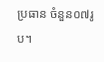ប្រធាន ចំនួន០៧រូប។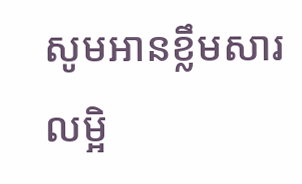សូមអានខ្លឹមសារលម្អិ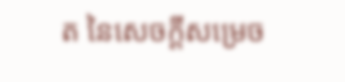ត នៃសេចក្ដីសម្រេច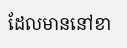ដែលមាននៅខា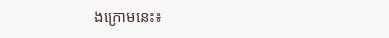ងក្រោមនេះ៖